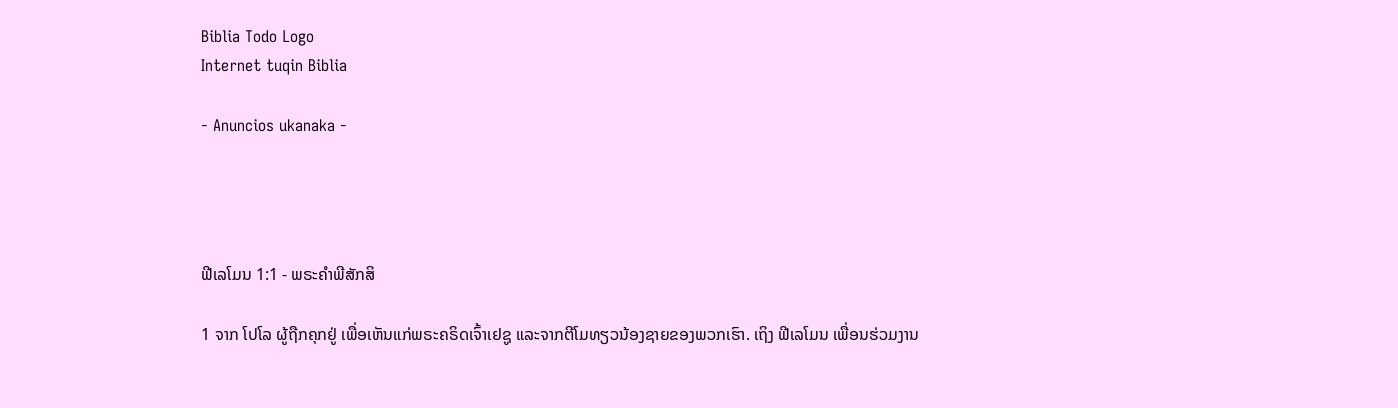Biblia Todo Logo
Internet tuqin Biblia

- Anuncios ukanaka -




ຟີເລໂມນ 1:1 - ພຣະຄຳພີສັກສິ

1 ຈາກ ໂປໂລ ຜູ້ຖືກຄຸກຢູ່ ເພື່ອເຫັນແກ່ພຣະຄຣິດເຈົ້າເຢຊູ ແລະຈາກຕີໂມທຽວນ້ອງຊາຍຂອງພວກເຮົາ. ເຖິງ ຟີເລໂມນ ເພື່ອນຮ່ວມງານ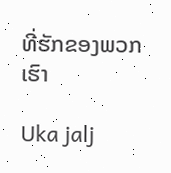ທີ່ຮັກຂອງພວກເຮົາ

Uka jalj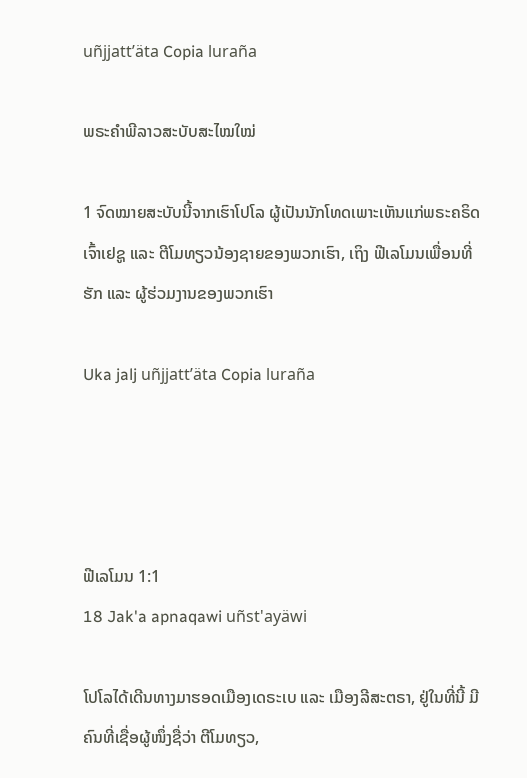uñjjattʼäta Copia luraña

ພຣະຄຳພີລາວສະບັບສະໄໝໃໝ່

1 ຈົດໝາຍສະບັບນີ້ຈາກເຮົາໂປໂລ ຜູ້ເປັນນັກໂທດເພາະເຫັນແກ່ພຣະຄຣິດເຈົ້າເຢຊູ ແລະ ຕີໂມທຽວນ້ອງຊາຍຂອງພວກເຮົາ, ເຖິງ ຟີເລໂມນເພື່ອນທີ່ຮັກ ແລະ ຜູ້ຮ່ວມງານຂອງພວກເຮົາ

Uka jalj uñjjattʼäta Copia luraña




ຟີເລໂມນ 1:1
18 Jak'a apnaqawi uñst'ayäwi

ໂປໂລໄດ້ເດີນທາງມາຮອດເມືອງເດຣະເບ ແລະ ເມືອງລີສະຕຣາ, ຢູ່ໃນທີ່ນີ້ ມີຄົນທີ່ເຊື່ອຜູ້ໜຶ່ງຊື່ວ່າ ຕີໂມທຽວ,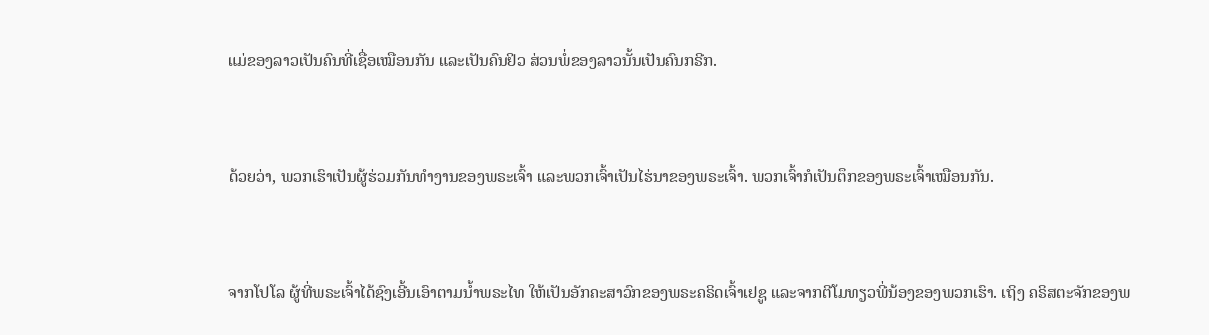ແມ່ຂອງລາວເປັນຄົນທີ່ເຊື່ອເໝືອນກັນ ແລະເປັນຄົນຢິວ ສ່ວນພໍ່ຂອງລາວນັ້ນເປັນຄົນກຣີກ.


ດ້ວຍວ່າ, ພວກເຮົາເປັນຜູ້ຮ່ວມກັນທຳງານຂອງພຣະເຈົ້າ ແລະພວກເຈົ້າເປັນໄຮ່ນາຂອງພຣະເຈົ້າ. ພວກເຈົ້າກໍເປັນຕຶກຂອງພຣະເຈົ້າເໝືອນກັນ.


ຈາກໂປໂລ ຜູ້ທີ່ພຣະເຈົ້າໄດ້ຊົງເອີ້ນເອົາຕາມນໍ້າພຣະໄທ ໃຫ້ເປັນອັກຄະສາວົກຂອງພຣະຄຣິດເຈົ້າເຢຊູ ແລະຈາກຕີໂມທຽວພີ່ນ້ອງຂອງພວກເຮົາ. ເຖິງ ຄຣິສຕະຈັກຂອງພ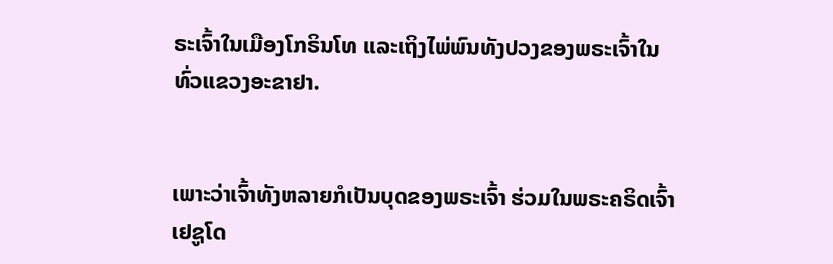ຣະເຈົ້າໃນເມືອງໂກຣິນໂທ ແລະເຖິງໄພ່ພົນທັງປວງຂອງພຣະເຈົ້າໃນທົ່ວແຂວງອະຂາຢາ.


ເພາະວ່າເຈົ້າທັງຫລາຍກໍເປັນບຸດຂອງພຣະເຈົ້າ ຮ່ວມໃນພຣະຄຣິດເຈົ້າເຢຊູໂດ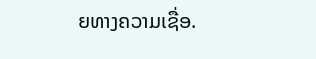ຍທາງຄວາມເຊື່ອ.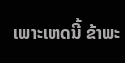ເພາະເຫດນີ້ ຂ້າພະ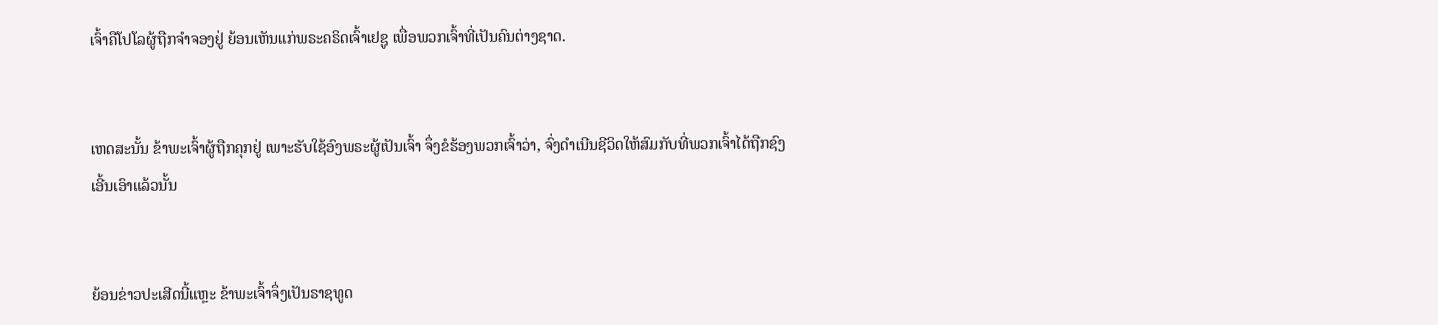ເຈົ້າຄືໂປໂລຜູ້ຖືກຈຳຈອງຢູ່ ຍ້ອນເຫັນແກ່ພຣະຄຣິດເຈົ້າເຢຊູ ເພື່ອພວກເຈົ້າທີ່ເປັນຄົນຕ່າງຊາດ.


ເຫດສະນັ້ນ ຂ້າພະເຈົ້າຜູ້ຖືກຄຸກຢູ່ ເພາະຮັບໃຊ້ອົງພຣະຜູ້ເປັນເຈົ້າ ຈຶ່ງຂໍຮ້ອງພວກເຈົ້າວ່າ, ຈົ່ງດຳເນີນຊີວິດໃຫ້ສົມກັບທີ່ພວກເຈົ້າໄດ້ຖືກຊົງເອີ້ນເອົາແລ້ວນັ້ນ


ຍ້ອນຂ່າວປະເສີດນີ້ແຫຼະ ຂ້າພະເຈົ້າຈຶ່ງເປັນຣາຊທູດ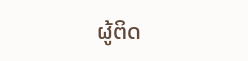ຜູ້ຕິດ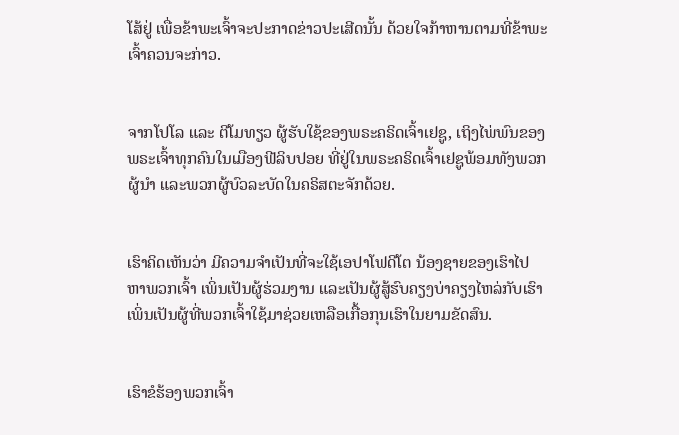ໂສ້ຢູ່ ເພື່ອຂ້າພະເຈົ້າຈະປະກາດຂ່າວປະເສີດນັ້ນ ດ້ວຍໃຈກ້າຫານຕາມທີ່ຂ້າພະເຈົ້າຄວນຈະກ່າວ.


ຈາກໂປໂລ ແລະ ຕີໂມທຽວ ຜູ້ຮັບໃຊ້ຂອງພຣະຄຣິດເຈົ້າເຢຊູ, ເຖິງໄພ່ພົນຂອງພຣະເຈົ້າທຸກຄົນໃນເມືອງຟີລິບປອຍ ທີ່ຢູ່ໃນພຣະຄຣິດເຈົ້າເຢຊູພ້ອມທັງພວກຜູ້ນຳ ແລະພວກຜູ້ບົວລະບັດໃນຄຣິສຕະຈັກດ້ວຍ.


ເຮົາຄິດເຫັນວ່າ ມີຄວາມຈຳເປັນທີ່ຈະໃຊ້ເອປາໂຟດີໂຕ ນ້ອງຊາຍຂອງເຮົາໄປຫາພວກເຈົ້າ ເພິ່ນເປັນຜູ້ຮ່ວມງານ ແລະເປັນຜູ້ສູ້ຮົບຄຽງບ່າຄຽງໄຫລ່ກັບເຮົາ ເພິ່ນເປັນຜູ້ທີ່ພວກເຈົ້າໃຊ້ມາຊ່ວຍເຫລືອເກື້ອກຸນເຮົາໃນຍາມຂັດສົນ.


ເຮົາຂໍຮ້ອງພວກເຈົ້າ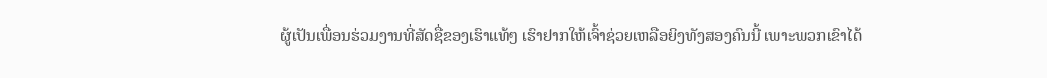ຜູ້ເປັນເພື່ອນຮ່ວມງານທີ່ສັດຊື່ຂອງເຮົາແທ້ໆ ເຮົາຢາກໃຫ້ເຈົ້າຊ່ວຍເຫລືອຍິງທັງສອງຄົນນີ້ ເພາະພວກເຂົາໄດ້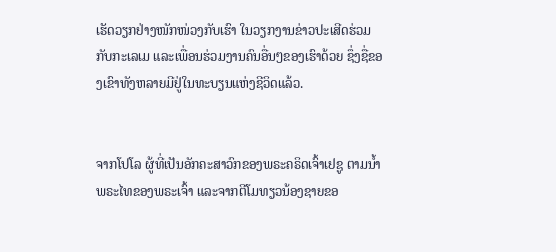ເຮັດວຽກຢ່າງໜັກໜ່ວງກັບເຮົາ ໃນວຽກງານຂ່າວປະເສີດຮ່ວມກັບກະເລເມ ແລະເພື່ອນຮ່ວມງານຄົນອື່ນໆຂອງເຮົາດ້ວຍ ຊຶ່ງຊື່ຂອງເຂົາທັງຫລາຍມີຢູ່ໃນທະບຽນແຫ່ງຊີວິດແລ້ວ.


ຈາກໂປໂລ ຜູ້ທີ່ເປັນອັກຄະສາວົກຂອງພຣະຄຣິດເຈົ້າເຢຊູ ຕາມນໍ້າພຣະໄທຂອງພຣະເຈົ້າ ແລະຈາກຕີໂມທຽວນ້ອງຊາຍຂອ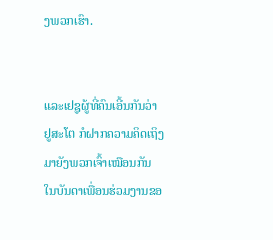ງພວກເຮົາ.


ແລະເຢຊູຜູ້ທີ່ຄົນເອີ້ນກັນວ່າ ຢູສະໂຕ ກໍຝາກຄວາມຄິດເຖິງ ມາຍັງພວກເຈົ້າເໝືອນກັນ ໃນບັນດາເພື່ອນຮ່ວມງານຂອ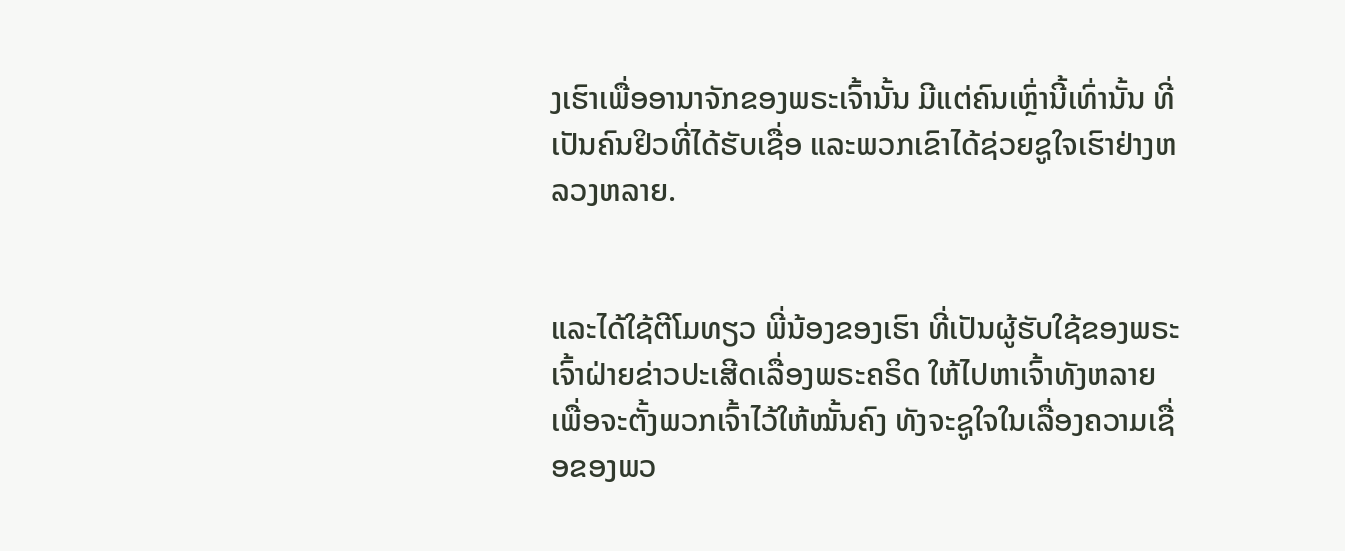ງເຮົາເພື່ອອານາຈັກຂອງພຣະເຈົ້ານັ້ນ ມີແຕ່ຄົນເຫຼົ່ານີ້ເທົ່ານັ້ນ ທີ່ເປັນຄົນຢິວທີ່ໄດ້ຮັບເຊື່ອ ແລະພວກເຂົາໄດ້ຊ່ວຍຊູໃຈເຮົາຢ່າງຫລວງຫລາຍ.


ແລະໄດ້ໃຊ້ຕີໂມທຽວ ພີ່ນ້ອງຂອງເຮົາ ທີ່ເປັນຜູ້ຮັບໃຊ້ຂອງພຣະເຈົ້າຝ່າຍຂ່າວປະເສີດເລື່ອງພຣະຄຣິດ ໃຫ້ໄປຫາເຈົ້າທັງຫລາຍ ເພື່ອຈະຕັ້ງພວກເຈົ້າໄວ້ໃຫ້ໝັ້ນຄົງ ທັງຈະຊູໃຈໃນເລື່ອງຄວາມເຊື່ອຂອງພວ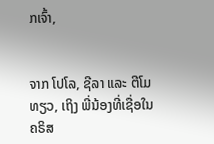ກເຈົ້າ,


ຈາກ ໂປໂລ, ຊີລາ ແລະ ຕີໂມທຽວ, ເຖິງ ພີ່ນ້ອງທີ່ເຊື່ອໃນຄຣິສ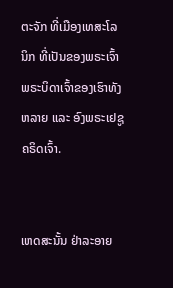ຕະຈັກ ທີ່ເມືອງເທສະໂລນິກ ທີ່ເປັນຂອງພຣະເຈົ້າ ພຣະບິດາເຈົ້າຂອງເຮົາທັງຫລາຍ ແລະ ອົງພຣະເຢຊູຄຣິດເຈົ້າ.


ເຫດສະນັ້ນ ຢ່າລະອາຍ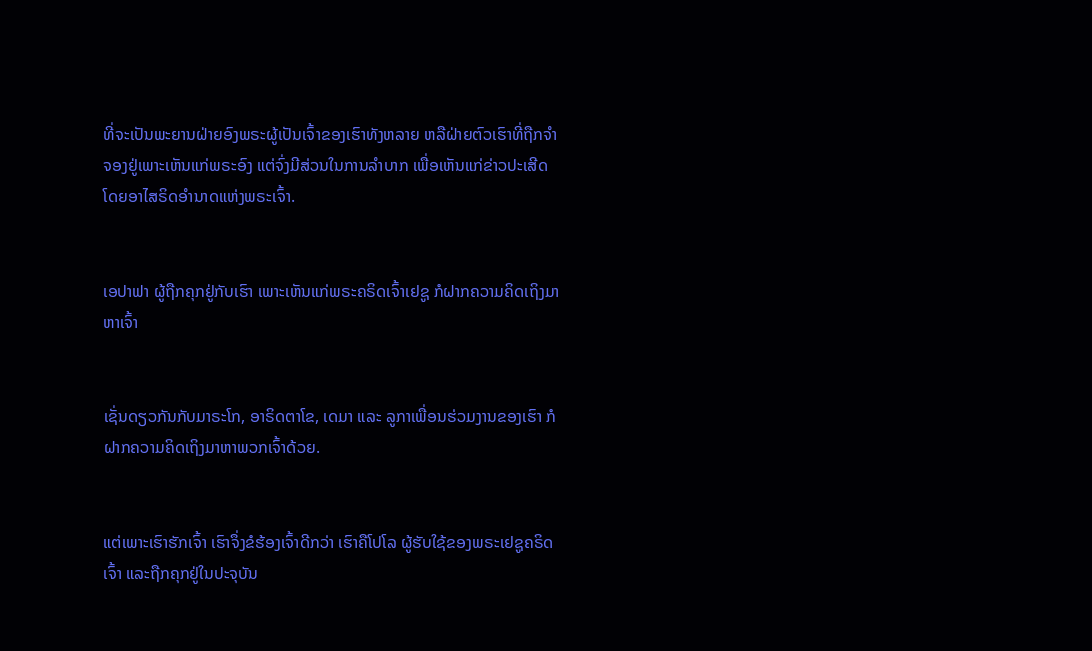ທີ່ຈະເປັນພະຍານຝ່າຍອົງພຣະຜູ້ເປັນເຈົ້າຂອງເຮົາທັງຫລາຍ ຫລືຝ່າຍຕົວເຮົາທີ່ຖືກຈຳຈອງຢູ່ເພາະເຫັນແກ່ພຣະອົງ ແຕ່ຈົ່ງມີສ່ວນໃນການລຳບາກ ເພື່ອເຫັນແກ່ຂ່າວປະເສີດ ໂດຍອາໄສຣິດອຳນາດແຫ່ງພຣະເຈົ້າ.


ເອປາຟາ ຜູ້ຖືກຄຸກຢູ່ກັບເຮົາ ເພາະເຫັນແກ່ພຣະຄຣິດເຈົ້າເຢຊູ ກໍຝາກຄວາມຄິດເຖິງມາຫາເຈົ້າ


ເຊັ່ນດຽວກັນກັບມາຣະໂກ, ອາຣິດຕາໂຂ, ເດມາ ແລະ ລູກາເພື່ອນຮ່ວມງານຂອງເຮົາ ກໍຝາກຄວາມຄິດເຖິງມາຫາພວກເຈົ້າດ້ວຍ.


ແຕ່ເພາະເຮົາຮັກເຈົ້າ ເຮົາຈຶ່ງຂໍຮ້ອງເຈົ້າດີກວ່າ ເຮົາຄືໂປໂລ ຜູ້ຮັບໃຊ້ຂອງພຣະເຢຊູຄຣິດເຈົ້າ ແລະຖືກຄຸກຢູ່ໃນປະຈຸບັນ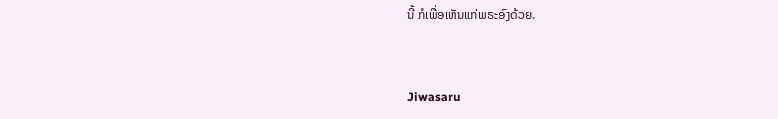ນີ້ ກໍເພື່ອເຫັນແກ່ພຣະອົງດ້ວຍ.


Jiwasaru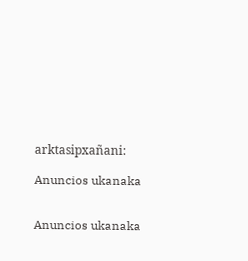arktasipxañani:

Anuncios ukanaka


Anuncios ukanaka